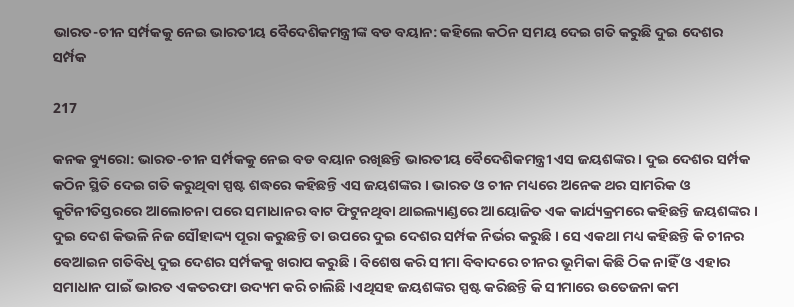ଭାରତ-ଚୀନ ସର୍ମ୍ପକକୁ ନେଇ ଭାରତୀୟ ବୈଦେଶିକମନ୍ତ୍ରୀଙ୍କ ବଡ ବୟାନ: କହିଲେ କଠିନ ସମୟ ଦେଇ ଗତି କରୁଛି ଦୁଇ ଦେଶର ସର୍ମ୍ପକ

217

କନକ ବ୍ୟୁରୋ: ଭାରତ-ଚୀନ ସର୍ମ୍ପକକୁ ନେଇ ବଡ ବୟାନ ରଖିଛନ୍ତି ଭାରତୀୟ ବୈଦେଶିକମନ୍ତ୍ରୀ ଏସ ଜୟଶଙ୍କର । ଦୁଇ ଦେଶର ସର୍ମ୍ପକ କଠିନ ସ୍ଥିତି ଦେଇ ଗତି କରୁଥିବା ସ୍ପଷ୍ଟ ଶଦ୍ଧରେ କହିଛନ୍ତି ଏସ ଜୟଶଙ୍କର । ଭାରତ ଓ ଚୀନ ମଧ୍ୟରେ ଅନେକ ଥର ସାମରିକ ଓ କୁଟିନୀତିସ୍ତରରେ ଆଲୋଚନା ପରେ ସମାଧାନର ବାଟ ଫିଟୁନଥିବା ଥାଇଲ୍ୟାଣ୍ଡରେ ଆୟୋଜିତ ଏକ କାର୍ଯ୍ୟକ୍ରମରେ କହିଛନ୍ତି ଜୟଶଙ୍କର । ଦୁଇ ଦେଶ କିଭଳି ନିଜ ସୌହାଦ୍ଦ୍ୟ ପୂରା କରୁଛନ୍ତି ତା ଉପରେ ଦୁଇ ଦେଶର ସର୍ମ୍ପକ ନିର୍ଭର କରୁଛି । ସେ ଏକଥା ମଧ୍ୟ କହିଛନ୍ତି କି ଚୀନର ବେଆଇନ ଗତିବିଧି ଦୁଇ ଦେଶର ସର୍ମ୍ପକକୁ ଖରାପ କରୁଛି । ବିଶେଷ କରି ସୀମା ବିବାଦରେ ଚୀନର ଭୂମିକା କିଛି ଠିକ ନାହିଁ ଓ ଏହାର ସମାଧାନ ପାଇଁ ଭାରତ ଏକତରଫା ଉଦ୍ୟମ କରି ଚାଲିଛି ।ଏଥିସହ ଜୟଶଙ୍କର ସ୍ପଷ୍ଟ କରିଛନ୍ତି କି ସୀମାରେ ଉତେଜନା କମ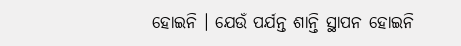ହୋଇନି । ଯେଉଁ ପର୍ଯନ୍ତ ଶାନ୍ତି ସ୍ଥାପନ ହୋଇନି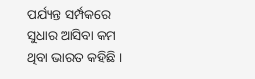ପର୍ଯ୍ୟନ୍ତ ସର୍ମ୍ପକରେ ସୁଧାର ଆସିବା କମ ଥିବା ଭାରତ କହିଛି ।